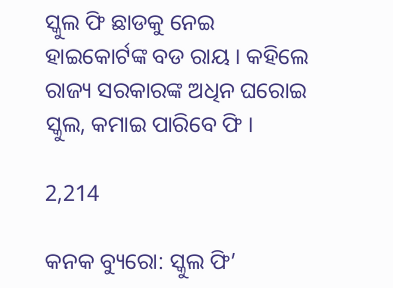ସ୍କୁଲ ଫି ଛାଡକୁ ନେଇ ହାଇକୋର୍ଟଙ୍କ ବଡ ରାୟ । କହିଲେ ରାଜ୍ୟ ସରକାରଙ୍କ ଅଧିନ ଘରୋଇ ସ୍କୁଲ, କମାଇ ପାରିବେ ଫି ।

2,214

କନକ ବ୍ୟୁରୋ: ସ୍କୁଲ ଫି’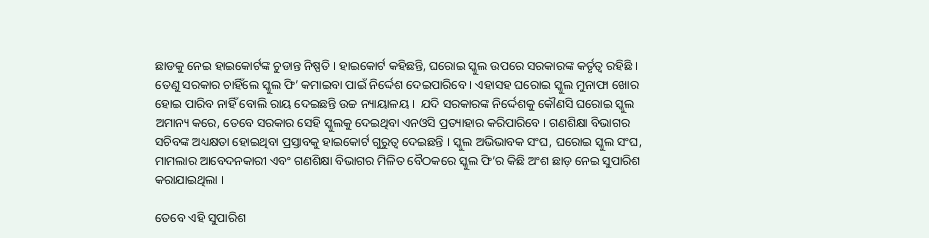ଛାଡକୁ ନେଇ ହାଇକୋର୍ଟଙ୍କ ଚୁଡାନ୍ତ ନିଷ୍ପତି । ହାଇକୋର୍ଟ କହିଛନ୍ତି, ଘରୋଇ ସ୍କୁଲ ଉପରେ ସରକାରଙ୍କ କର୍ତୃତ୍ୱ ରହିଛି । ତେଣୁ ସରକାର ଚାହିଁଲେ ସ୍କୁଲ ଫି’ କମାଇବା ପାଇଁ ନିର୍ଦ୍ଦେଶ ଦେଇପାରିବେ । ଏହାସହ ଘରୋଇ ସ୍କୁଲ ମୁନାଫା ଖୋର ହୋଇ ପାରିବ ନାହିଁ ବୋଲି ରାୟ ଦେଇଛନ୍ତି ଉଚ୍ଚ ନ୍ୟାୟାଳୟ ।  ଯଦି ସରକାରଙ୍କ ନିର୍ଦ୍ଦେଶକୁ କୌଣସି ଘରୋଇ ସ୍କୁଲ ଅମାନ୍ୟ କରେ, ତେବେ ସରକାର ସେହି ସ୍କୁଲକୁ ଦେଇଥିବା ଏନଓସି ପ୍ରତ୍ୟାହାର କରିପାରିବେ । ଗଣଶିକ୍ଷା ବିଭାଗର ସଚିବଙ୍କ ଅଧ୍ୟକ୍ଷତା ହୋଇଥିବା ପ୍ରସ୍ତାବକୁ ହାଇକୋର୍ଟ ଗୁରୁତ୍ୱ ଦେଇଛନ୍ତି । ସ୍କୁଲ ଅଭିଭାବକ ସଂଘ, ଘରୋଇ ସ୍କୁଲ ସଂଘ, ମାମଲାର ଆବେଦନକାରୀ ଏବଂ ଗଣଶିକ୍ଷା ବିଭାଗର ମିଳିତ ବୈଠକରେ ସ୍କୁଲ ଫି’ର କିଛି ଅଂଶ ଛାଡ଼ ନେଇ ସୁପାରିଶ କରାଯାଇଥିଲା ।

ତେବେ ଏହି ସୁପାରିଶ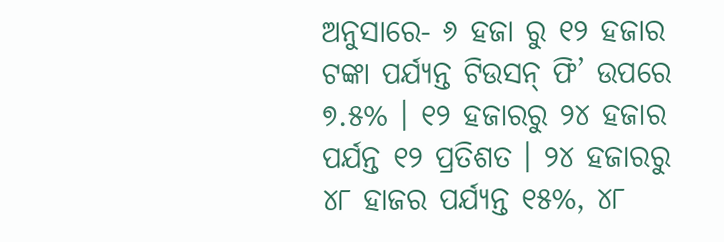ଅନୁସାରେ- ୬ ହଜା ରୁ ୧୨ ହଜାର ଟଙ୍କା ପର୍ଯ୍ୟନ୍ତ ଟିଉସନ୍ ଫି’ ଉପରେ ୭.୫% । ୧୨ ହଜାରରୁ ୨୪ ହଜାର ପର୍ଯନ୍ତ ୧୨ ପ୍ରତିଶତ । ୨୪ ହଜାରରୁ ୪୮ ହାଜର ପର୍ଯ୍ୟନ୍ତ ୧୫%, ୪୮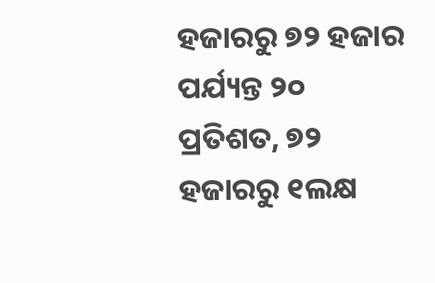ହଜାରରୁ ୭୨ ହଜାର ପର୍ଯ୍ୟନ୍ତ ୨୦ ପ୍ରତିଶତ, ୭୨ ହଜାରରୁ ୧ଲକ୍ଷ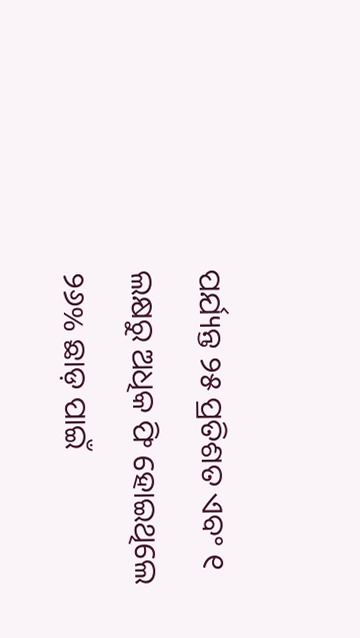ପର୍ଯ୍ୟନ୍ତ ୨୫ ପ୍ରତିଶତ ଏବଂ ୧ ଲକ୍ଷରୁ ଅଧିକ ଫି ହୋଇଥିଲେ ୨୬% ଛାଡ଼ ପାଇଁ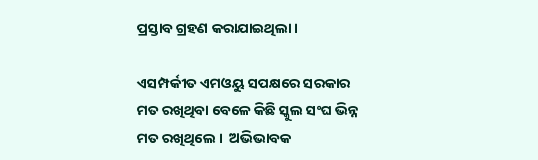ପ୍ରସ୍ତାବ ଗ୍ରହଣ କରାଯାଇଥିଲା ।

ଏସମ୍ପର୍କୀତ ଏମଓୟୁ ସପକ୍ଷରେ ସରକାର ମତ ରଖିଥିବା ବେଳେ କିଛି ସ୍କୁଲ ସଂଘ ଭିନ୍ନ ମତ ରଖିଥିଲେ ।  ଅଭିଭାବକ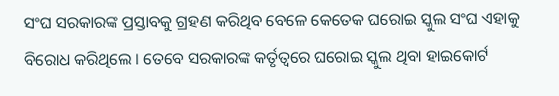ସଂଘ ସରକାରଙ୍କ ପ୍ରସ୍ତାବକୁ ଗ୍ରହଣ କରିଥିବ ବେଳେ କେତେକ ଘରୋଇ ସ୍କୁଲ ସଂଘ ଏହାକୁ ବିରୋଧ କରିଥିଲେ । ତେବେ ସରକାରଙ୍କ କର୍ତୃତ୍ୱରେ ଘରୋଇ ସ୍କୁଲ ଥିବା ହାଇକୋର୍ଟ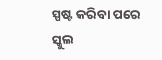ସ୍ପଷ୍ଟ କରିବା ପରେ ସ୍କୁଲ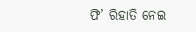ଫି’ ରିହାତି ନେଇ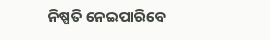ନିଷ୍ପତି ନେଇପାରିବେ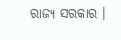ରାଜ୍ୟ ସରକାର ।